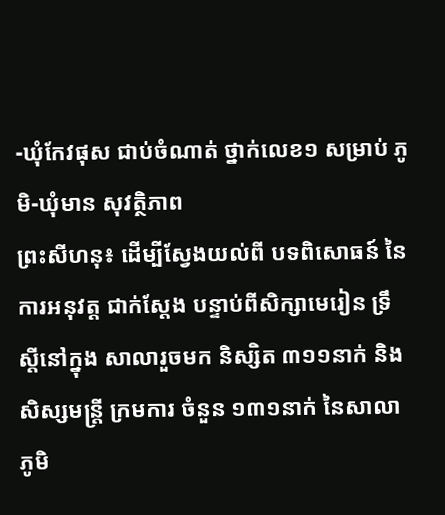-ឃុំកែវផុស ជាប់ចំណាត់ ថ្នាក់លេខ១ សម្រាប់ ភូមិ-ឃុំមាន សុវត្ថិភាព
ព្រះសីហនុ៖ ដើម្បីស្វែងយល់ពី បទពិសោធន៍ នៃការអនុវត្ត ជាក់ស្តែង បន្ទាប់ពីសិក្សាមេរៀន ទ្រឹស្តីនៅក្នុង សាលារួចមក និស្សិត ៣១១នាក់ និងសិស្សមន្រ្តី ក្រមការ ចំនួន ១៣១នាក់ នៃសាលាភូមិ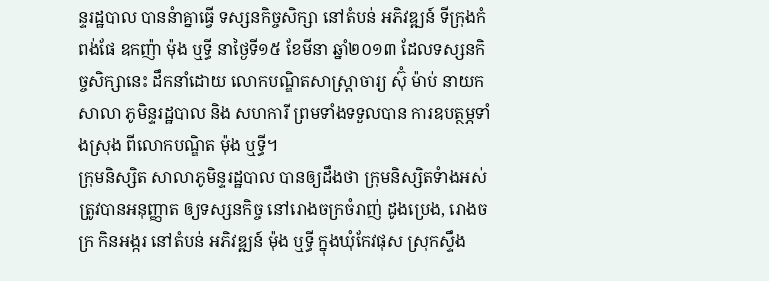ន្ទរដ្ឋបាល បាននំាគ្នាធ្វើ ទស្សនកិច្ចសិក្សា នៅតំបន់ អភិវឌ្ឍន៍ ទីក្រុងកំពង់ផែ ឧកញ៉ា ម៉ុង ឬទ្ធី នាថ្ងៃទី១៥ ខែមីនា ឆ្នាំ២០១៣ ដែលទស្សនកិច្ចសិក្សានេះ ដឹកនាំដោយ លោកបណ្ឌិតសាស្រ្តាចារ្យ ស៊ុំ ម៉ាប់ នាយកសាលា ភូមិន្ទរដ្ឋបាល និង សហការី ព្រមទាំងទទួលបាន ការឧបត្ថម្ភទាំងស្រុង ពីលោកបណ្ឌិត ម៉ុង ឬទ្ធី។
ក្រុមនិស្សិត សាលាភូមិន្ទរដ្ឋបាល បានឲ្យដឹងថា ក្រុមនិស្សិតទំាងអស់ ត្រូវបានអនុញ្ញាត ឲ្យទស្សនកិច្ច នៅរោងចក្រចំរាញ់ ដូងប្រេង, រោងចក្រ កិនអង្ករ នៅតំបន់ អភិវឌ្ឍន៍ ម៉ុង ឬទ្ធី ក្នុងឃុំកែវផុស ស្រុកស្ទឹង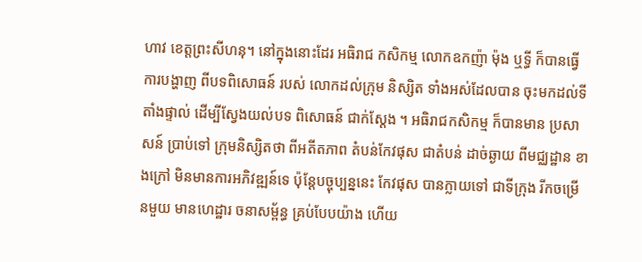ហាវ ខេត្តព្រះសីហនុ។ នៅក្នុងនោះដែរ អធិរាជ កសិកម្ម លោកឧកញ៉ា ម៉ុង ឬទ្ធី ក៏បានធ្វើការបង្ហាញ ពីបទពិសោធន៍ របស់ លោកដល់ក្រុម និស្សិត ទាំងអស់ដែលបាន ចុះមកដល់ទីតាំងផ្ទាល់ ដើម្បីស្វែងយល់បទ ពិសោធន៍ ជាក់ស្តែង ។ អធិរាជកសិកម្ម ក៏បានមាន ប្រសាសន៍ ប្រាប់ទៅ ក្រុមនិស្សិតថា ពីអតីតភាព តំបន់កែវផុស ជាតំបន់ ដាច់ឆ្ងាយ ពីមជ្ឈដ្ឋាន ខាងក្រៅ មិនមានការអភិវឌ្ឍន៍ទេ ប៉ុន្តែបច្ចុប្បន្ននេះ កែវផុស បានក្លាយទៅ ជាទីក្រុង រីកចម្រើនមួយ មានហេដ្ឋារ ចនាសម្ព័ន្ធ គ្រប់បែបយ៉ាង ហើយ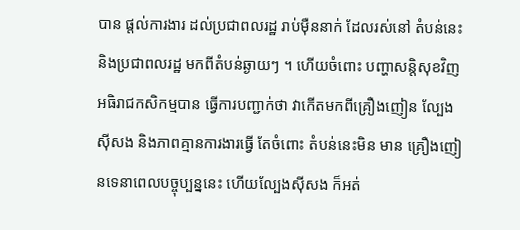បាន ផ្តល់ការងារ ដល់ប្រជាពលរដ្ឋ រាប់ម៉ឺននាក់ ដែលរស់នៅ តំបន់នេះ និងប្រជាពលរដ្ឋ មកពីតំបន់ឆ្ងាយៗ ។ ហើយចំពោះ បញ្ហាសន្តិសុខវិញ អធិរាជកសិកម្មបាន ធ្វើការបញ្ជាក់ថា វាកើតមកពីគ្រឿងញៀន ល្បែង ស៊ីសង និងភាពគ្មានការងារធ្វើ តែចំពោះ តំបន់នេះមិន មាន គ្រឿងញៀនទេនាពេលបច្ចុប្បន្ននេះ ហើយល្បែងស៊ីសង ក៏អត់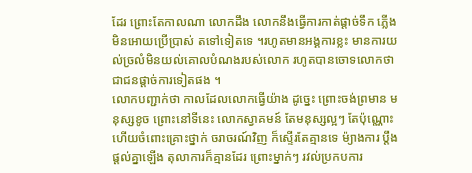ដែរ ព្រោះតែកាលណា លោកដឹង លោកនឹងធ្វើការកាត់ផ្តាច់ទឹក ភ្លើងមិនអោយប្រើប្រាស់ តទៅទៀតទេ ។រហូតមានអង្គការខ្លះ មានការយល់ច្រលំមិនយល់គោលបំណងរបស់លោក រហូតបានចោទលោកថា ជាជនផ្តាច់ការទៀតផង ។
លោកបញ្ជាក់ថា កាលដែលលោកធ្វើយ៉ាង ដូច្នេះ ព្រោះចង់ព្រមាន មនុស្សខូច ព្រោះនៅទីនេះ លោកស្វាគមន៍ តែមនុស្សល្អៗ តែប៉ុណ្ណោះ ហើយចំពោះគ្រោះថ្នាក់ ចរាចរណ៍វិញ ក៏ស្ទើរតែគ្មានទេ ម៉្យាងការ ប្តឹងផ្តល់គ្នាឡើង តុលាការក៏គ្មានដែរ ព្រោះម្នាក់ៗ រវល់ប្រកបការ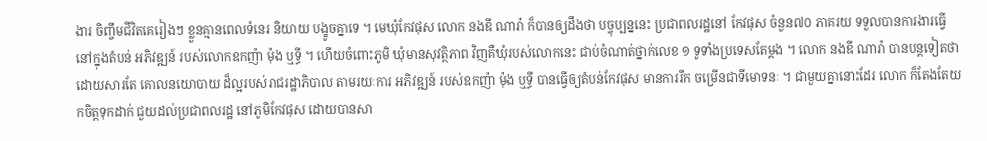ងារ ចិញ្ចឹមជីវិតគេរៀងៗ ខ្លួនគ្មានពេលទំនេរ និយាយ បង្ខូចគ្នាទេ ។ មេឃុំកែវផុស លោក នងឌី ណារ៉ា ក៏បានឲ្យដឹងថា បច្ចុប្បន្ននេះ ប្រជាពលរដ្ឋនៅ កែវផុស ចំនួន៧០ ភាគរយ ទទួលបានការងារធ្វើ នៅក្នុងតំបន់ អភិវឌ្ឍន៍ របស់លោកឧកញ៉ា ម៉ុង ឬទ្ធី ។ ហើយចំពោះភូមិ ឃុំមានសុវត្ថិភាព វិញគឺឃុំរបស់លោកនេះ ជាប់ចំណាត់ថ្នាក់លេខ ១ ទូទាំងប្រទេសតែម្តង ។ លោក នងឌី ណារ៉ា បានបន្តទៀតថា ដោយសារតែ គោលនយោបាយ ដ៏ល្អរបស់រាជរដ្ឋាភិបាល តាមរយៈការ អភិវឌ្ឍន៍ របស់ឧកញ៉ា ម៉ុង ឬទ្ធី បានធ្វើឲ្យតំបន់កែវផុស មានការរីក ចម្រើនជាទីមោទនៈ ។ ជាមួយគ្នានោះដែរ លោក ក៏តែងតែយកចិត្តទុកដាក់ ជួយដល់ប្រជាពលរដ្ឋ នៅភូមិកែវផុស ដោយបានសា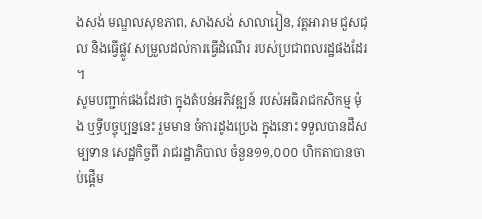ងសង់ មណ្ឌលសុខភាព, សាងសង់ សាលារៀន, វត្តអារាម ជួសជុល និងធ្វើផ្លូវ សម្រួលដល់ការធ្វើដំណើរ របស់ប្រជាពលរដ្ឋផងដែរ ។
សូមបញ្ជាក់ផងដែរថា ក្នុងតំបន់អភិវឌ្ឍន៍ របស់អធិរាជកសិកម្ម ម៉ុង ឬទ្ធីបច្ចុប្បន្ននេះ រួមមាន ចំការដូងប្រេង ក្នុងនោះ ទទួលបានដីសម្បទាន សេដ្ឋកិច្ចពី រាជរដ្ឋាភិបាល ចំនួន១១,០០០ ហិកតាបានចាប់ផ្តើម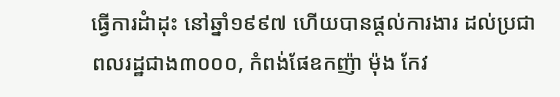ធ្វើការដំាដុះ នៅឆ្នាំ១៩៩៧ ហើយបានផ្តល់ការងារ ដល់ប្រជាពលរដ្ឋជាង៣០០០, កំពង់ផែឧកញ៉ា ម៉ុង កែវ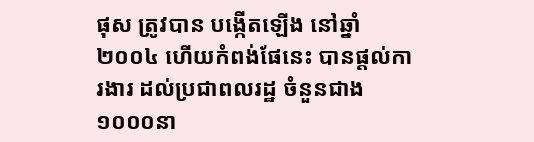ផុស ត្រូវបាន បង្កើតឡើង នៅឆ្នាំ២០០៤ ហើយកំពង់ផែនេះ បានផ្តល់ការងារ ដល់ប្រជាពលរដ្ឋ ចំនួនជាង១០០០នា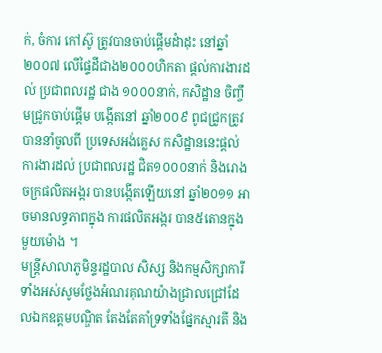ក់, ចំការ កៅស៊ូ ត្រូវបានចាប់ផ្តើមដំាដុះ នៅឆ្នាំ២០០៧ លើផ្ទៃដីជាង២០០០ហិកតា ផ្តល់ការងារដល់ ប្រជាពលរដ្ឋ ជាង ១០០០នាក់, កសិដ្ឋាន ចិញ្ចឹមជ្រូកចាប់ផ្តើម បង្កើតនៅ ឆ្នាំ២០០៩ ពូជជ្រូកត្រូវបាននាំចូលពី ប្រទេសអង់គ្លេស កសិដ្ឋាននេះផ្តល់ ការងារដល់ ប្រជាពលរដ្ឋ ជិត១០០០នាក់ និងរោងចក្រផលិតអង្ករ បានបង្កើតឡើយនៅ ឆ្នាំ២០១១ អាចមានលទ្ធភាពក្នុង ការផលិតអង្ករ បាន៥តោនក្នុងមួយម៉ោង ។
មន្ត្រីសាលាភូមិន្ទរដ្ឋបាល សិស្ស និងកម្មសិក្សាការីទាំងអស់សូមថ្លែងអំណរគុណយ៉ាងជ្រាលជ្រៅដែលឯកឧត្តមបណ្ឌិត តែងតែគាំទ្រទាំងផ្នែកស្មារតី និង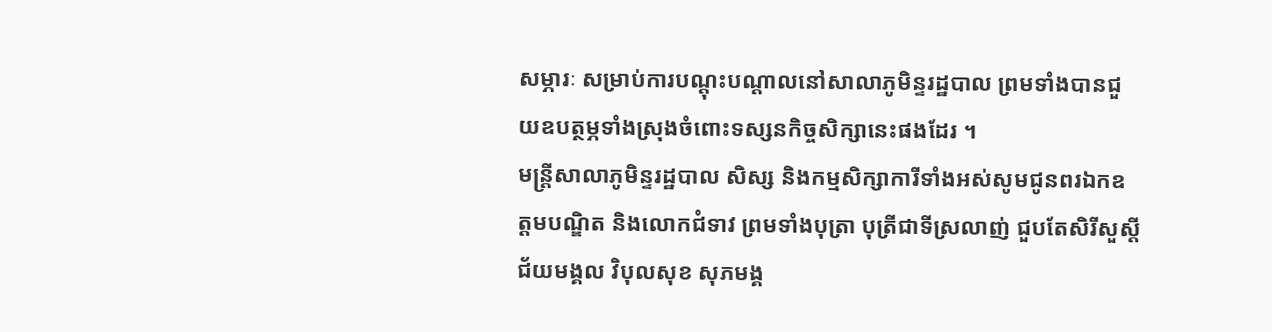សម្ភារៈ សម្រាប់ការបណ្តុះបណ្តាលនៅសាលាភូមិន្ទរដ្ឋបាល ព្រមទាំងបានជួយឧបត្ថម្ភទាំងស្រុងចំពោះទស្សនកិច្ចសិក្សានេះផងដែរ ។
មន្ត្រីសាលាភូមិន្ទរដ្ឋបាល សិស្ស និងកម្មសិក្សាការីទាំងអស់សូមជូនពរឯកឧត្តមបណ្ឌិត និងលោកជំទាវ ព្រមទាំងបុត្រា បុត្រីជាទីស្រលាញ់ ជួបតែសិរីសួស្តី ជ័យមង្គល វិបុលសុខ សុភមង្គ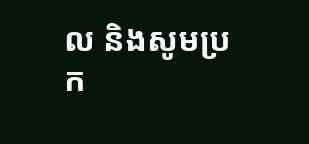ល និងសូមប្រក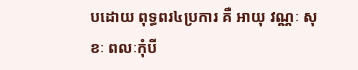បដោយ ពុទ្ធពរ៤ប្រការ គឺ អាយុ វណ្ណៈ សុខៈ ពលៈកុំបី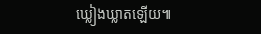ឃ្លៀងឃ្លាតឡើយ៕